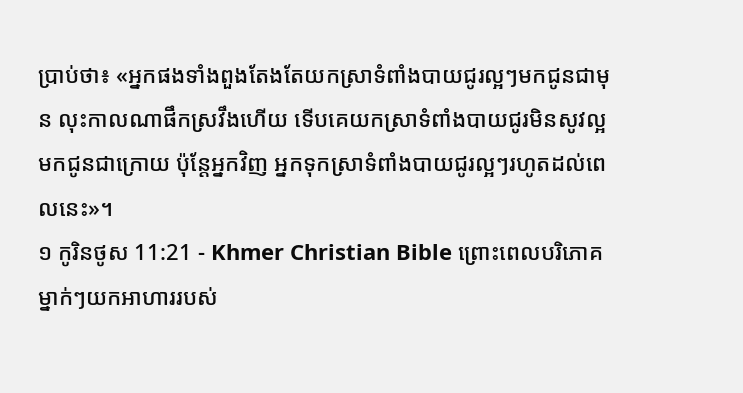ប្រាប់ថា៖ «អ្នកផងទាំងពួងតែងតែយកស្រាទំពាំងបាយជូរល្អៗមកជូនជាមុន លុះកាលណាផឹកស្រវឹងហើយ ទើបគេយកស្រាទំពាំងបាយជូរមិនសូវល្អមកជូនជាក្រោយ ប៉ុន្ដែអ្នកវិញ អ្នកទុកស្រាទំពាំងបាយជូរល្អៗរហូតដល់ពេលនេះ»។
១ កូរិនថូស 11:21 - Khmer Christian Bible ព្រោះពេលបរិភោគ ម្នាក់ៗយកអាហាររបស់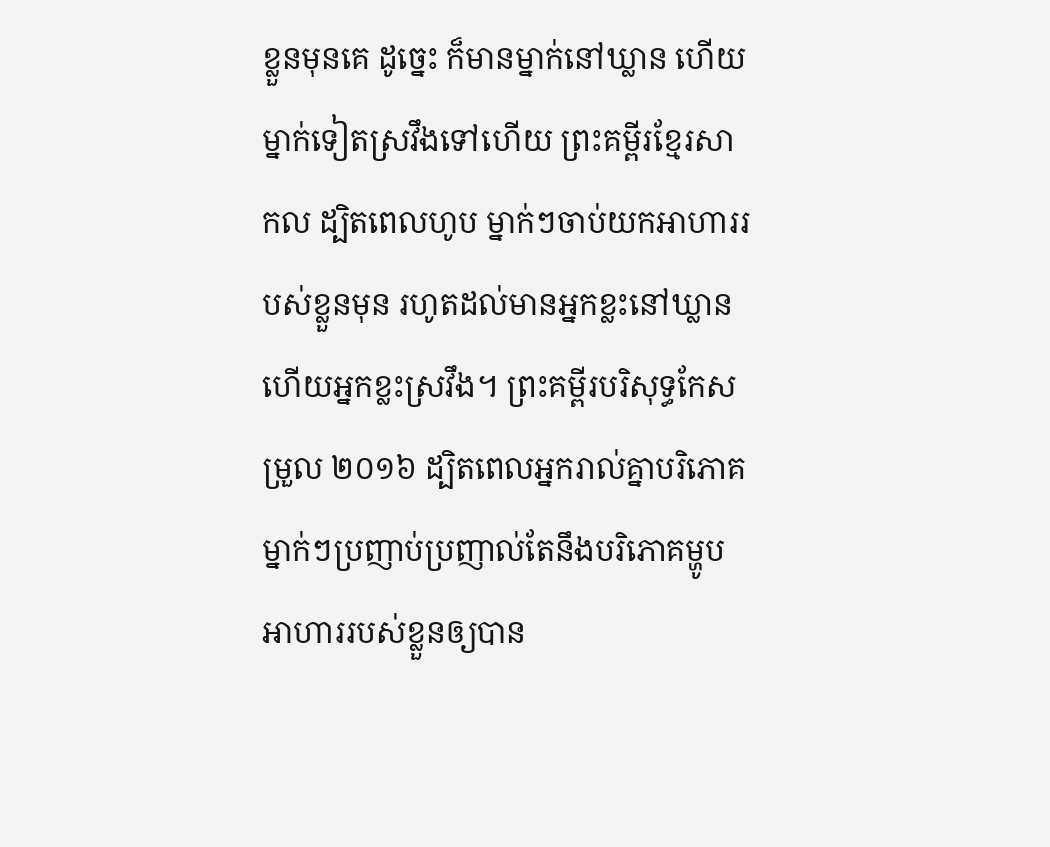ខ្លួនមុនគេ ដូច្នេះ ក៏មានម្នាក់នៅឃ្លាន ហើយម្នាក់ទៀតស្រវឹងទៅហើយ ព្រះគម្ពីរខ្មែរសាកល ដ្បិតពេលហូប ម្នាក់ៗចាប់យកអាហាររបស់ខ្លួនមុន រហូតដល់មានអ្នកខ្លះនៅឃ្លាន ហើយអ្នកខ្លះស្រវឹង។ ព្រះគម្ពីរបរិសុទ្ធកែសម្រួល ២០១៦ ដ្បិតពេលអ្នករាល់គ្នាបរិភោគ ម្នាក់ៗប្រញាប់ប្រញាល់តែនឹងបរិភោគម្ហូបអាហាររបស់ខ្លួនឲ្យបាន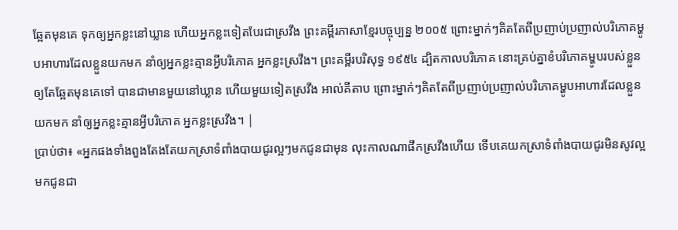ឆ្អែតមុនគេ ទុកឲ្យអ្នកខ្លះនៅឃ្លាន ហើយអ្នកខ្លះទៀតបែរជាស្រវឹង ព្រះគម្ពីរភាសាខ្មែរបច្ចុប្បន្ន ២០០៥ ព្រោះម្នាក់ៗគិតតែពីប្រញាប់ប្រញាល់បរិភោគម្ហូបអាហារដែលខ្លួនយកមក នាំឲ្យអ្នកខ្លះគ្មានអ្វីបរិភោគ អ្នកខ្លះស្រវឹង។ ព្រះគម្ពីរបរិសុទ្ធ ១៩៥៤ ដ្បិតកាលបរិភោគ នោះគ្រប់គ្នាខំបរិភោគម្ហូបរបស់ខ្លួនឲ្យតែឆ្អែតមុនគេទៅ បានជាមានមួយនៅឃ្លាន ហើយមួយទៀតស្រវឹង អាល់គីតាប ព្រោះម្នាក់ៗគិតតែពីប្រញាប់ប្រញាល់បរិភោគម្ហូបអាហារដែលខ្លួនយកមក នាំឲ្យអ្នកខ្លះគ្មានអ្វីបរិភោគ អ្នកខ្លះស្រវឹង។ |
ប្រាប់ថា៖ «អ្នកផងទាំងពួងតែងតែយកស្រាទំពាំងបាយជូរល្អៗមកជូនជាមុន លុះកាលណាផឹកស្រវឹងហើយ ទើបគេយកស្រាទំពាំងបាយជូរមិនសូវល្អមកជូនជា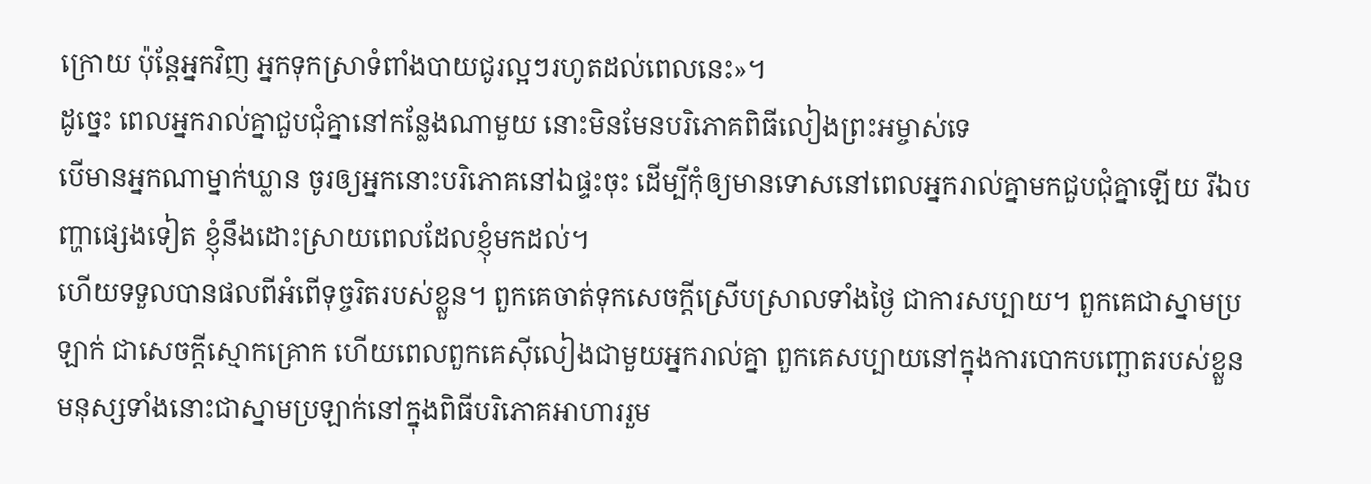ក្រោយ ប៉ុន្ដែអ្នកវិញ អ្នកទុកស្រាទំពាំងបាយជូរល្អៗរហូតដល់ពេលនេះ»។
ដូច្នេះ ពេលអ្នករាល់គ្នាជួបជុំគ្នានៅកន្លែងណាមួយ នោះមិនមែនបរិភោគពិធីលៀងព្រះអម្ចាស់ទេ
បើមានអ្នកណាម្នាក់ឃ្លាន ចូរឲ្យអ្នកនោះបរិភោគនៅឯផ្ទះចុះ ដើម្បីកុំឲ្យមានទោសនៅពេលអ្នករាល់គ្នាមកជួបជុំគ្នាឡើយ រីឯបញ្ហាផ្សេងទៀត ខ្ញុំនឹងដោះស្រាយពេលដែលខ្ញុំមកដល់។
ហើយទទួលបានផលពីអំពើទុច្ចរិតរបស់ខ្លួន។ ពួកគេចាត់ទុកសេចក្ដីស្រើបស្រាលទាំងថ្ងៃ ជាការសប្បាយ។ ពួកគេជាស្នាមប្រឡាក់ ជាសេចក្ដីស្មោកគ្រោក ហើយពេលពួកគេស៊ីលៀងជាមួយអ្នករាល់គ្នា ពួកគេសប្បាយនៅក្នុងការបោកបញ្ឆោតរបស់ខ្លួន
មនុស្សទាំងនោះជាស្នាមប្រឡាក់នៅក្នុងពិធីបរិភោគអាហាររួម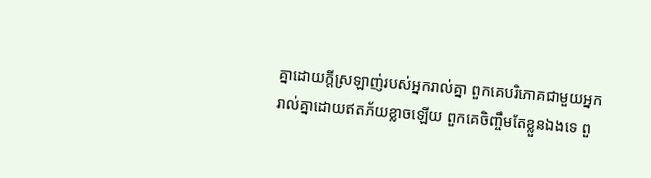គ្នាដោយក្ដីស្រឡាញ់របស់អ្នករាល់គ្នា ពួកគេបរិភោគជាមួយអ្នករាល់គ្នាដោយឥតភ័យខ្លាចឡើយ ពួកគេចិញ្ចឹមតែខ្លួនឯងទេ ពួ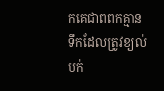កគេជាពពកគ្មានទឹកដែលត្រូវខ្យល់បក់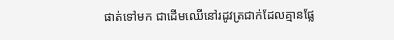ផាត់ទៅមក ជាដើមឈើនៅរដូវត្រជាក់ដែលគ្មានផ្លែ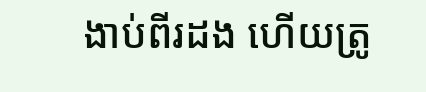ងាប់ពីរដង ហើយត្រូ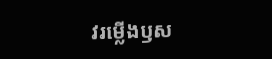វរម្លើងឫស